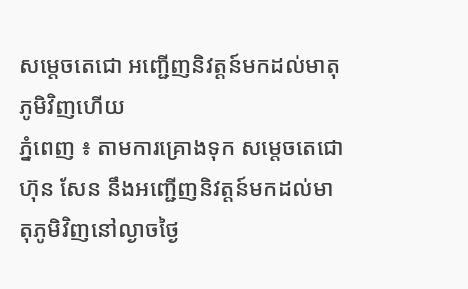សម្តេចតេជោ អញ្ជើញនិវត្តន៍មកដល់មាតុភូមិវិញហើយ
ភ្នំពេញ ៖ តាមការគ្រោងទុក សម្តេចតេជោ ហ៊ុន សែន នឹងអញ្ជើញនិវត្តន៍មកដល់មាតុភូមិវិញនៅល្ងាចថ្ងៃ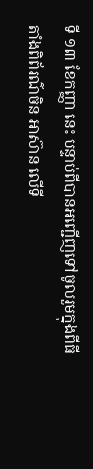ទី ១៣ ខែកញ្ញា នេះ បន្ទាប់ពីបានអញ្ជើញទៅចូលរួមក្នុងពីធីតាំងពិព័រណ៌ចិន អាស៊ាន លើទី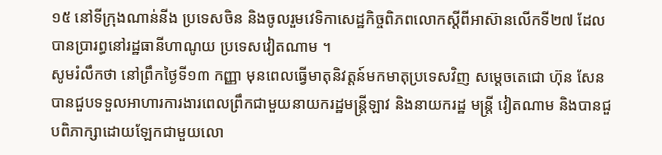១៥ នៅទីក្រុងណាន់នីង ប្រទេសចិន និងចូលរួមវេទិកាសេដ្ឋកិច្ចពិភពលោកស្តីពីអាស៊ានលើកទី២៧ ដែលបានប្រារព្ធនៅរដ្ឋធានីហាណូយ ប្រទេសវៀតណាម ។
សូមរំលឹកថា នៅព្រឹកថ្ងៃទី១៣ កញ្ញា មុនពេលធ្វើមាតុនិវត្តន៍មកមាតុប្រទេសវិញ សម្តេចតេជោ ហ៊ុន សែន បានជួបទទួលអាហារការងារពេលព្រឹកជាមួយនាយករដ្ឋមន្ត្រីឡាវ និងនាយករដ្ឋ មន្ត្រី វៀតណាម និងបានជួបពិភាក្សាដោយឡែកជាមួយលោ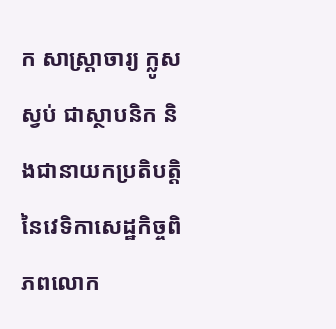ក សាស្ត្រាចារ្យ ក្លូស ស្វប់ ជាស្ថាបនិក និងជានាយកប្រតិបត្តិនៃវេទិកាសេដ្ឋកិច្ចពិភពលោក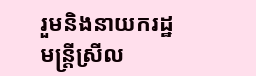រួមនិងនាយករដ្ឋមន្ត្រីស្រីល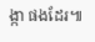ង្កា ផងដែរ៕